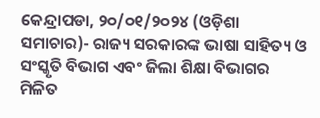କେନ୍ଦ୍ରାପଡା, ୨୦/୦୧/୨୦୨୪ (ଓଡ଼ିଶା ସମାଚାର)- ରାଜ୍ୟ ସରକାରଙ୍କ ଭାଷା ସାହିତ୍ୟ ଓ ସଂସ୍କୃତି ବିଭାଗ ଏବଂ ଜିଲା ଶିକ୍ଷା ବିଭାଗର ମିଳିତ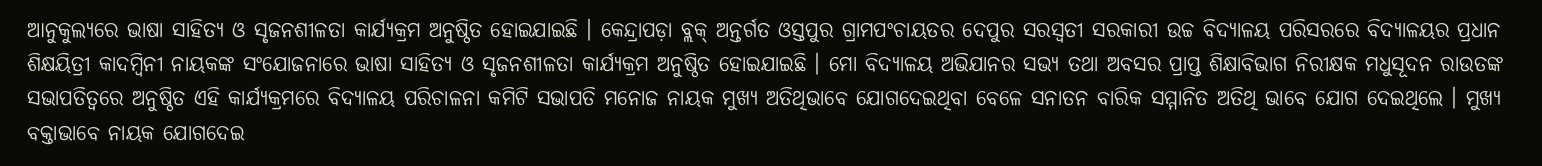ଆନୁକୁଲ୍ୟରେ ଭାଷା ସାହିତ୍ୟ ଓ ସୃଜନଶୀଳତା କାର୍ଯ୍ୟକ୍ରମ ଅନୁଷ୍ଠିତ ହୋଇଯାଇଛି । କେନ୍ଦ୍ରାପଡ଼ା ବ୍ଲକ୍ ଅନ୍ତର୍ଗତ ଓସ୍ତପୁର ଗ୍ରାମପଂଚାୟତର ଦେପୁର ସରସ୍ୱତୀ ସରକାରୀ ଉଚ୍ଚ ବିଦ୍ୟାଳୟ ପରିସରରେ ବିଦ୍ୟାଳୟର ପ୍ରଧାନ ଶିକ୍ଷୟିତ୍ରୀ କାଦମ୍ବିନୀ ନାୟକଙ୍କ ସଂଯୋଜନାରେ ଭାଷା ସାହିତ୍ୟ ଓ ସୃଜନଶୀଳତା କାର୍ଯ୍ୟକ୍ରମ ଅନୁଷ୍ଠିତ ହୋଇଯାଇଛି । ମୋ ବିଦ୍ୟାଳୟ ଅଭିଯାନର ସଭ୍ୟ ତଥା ଅବସର ପ୍ରାପ୍ତ ଶିକ୍ଷାବିଭାଗ ନିରୀକ୍ଷକ ମଧୁସୂଦନ ରାଉତଙ୍କ ସଭାପତିତ୍ୱରେ ଅନୁଷ୍ଠିତ ଏହି କାର୍ଯ୍ୟକ୍ରମରେ ବିଦ୍ୟାଳୟ ପରିଚାଳନା କମିଟି ସଭାପତି ମନୋଜ ନାୟକ ମୁଖ୍ୟ ଅତିଥିଭାବେ ଯୋଗଦେଇଥିବା ବେଳେ ସନାତନ ବାରିକ ସମ୍ମାନିତ ଅତିଥି ଭାବେ ଯୋଗ ଦେଇଥିଲେ । ମୁଖ୍ୟ ବକ୍ତାଭାବେ ନାୟକ ଯୋଗଦେଇ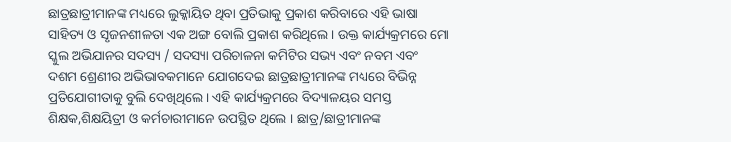ଛାତ୍ରଛାତ୍ରୀମାନଙ୍କ ମଧ୍ୟରେ ଲୁକ୍କାୟିତ ଥିବା ପ୍ରତିଭାକୁ ପ୍ରକାଶ କରିବାରେ ଏହି ଭାଷା ସାହିତ୍ୟ ଓ ସୃଜନଶୀଳତା ଏକ ଅଙ୍ଗ ବୋଲି ପ୍ରକାଶ କରିଥିଲେ । ଉକ୍ତ କାର୍ଯ୍ୟକ୍ରମରେ ମୋ ସ୍କୁଲ ଅଭିଯାନର ସଦସ୍ୟ / ସଦସ୍ୟା ପରିଚାଳନା କମିଟିର ସଭ୍ୟ ଏବଂ ନବମ ଏବଂ ଦଶମ ଶ୍ରେଣୀର ଅଭିଭାବକମାନେ ଯୋଗଦେଇ ଛାତ୍ରଛାତ୍ରୀମାନଙ୍କ ମଧ୍ୟରେ ବିଭିନ୍ନ ପ୍ରତିଯୋଗୀତାକୁ ବୁଲି ଦେଖିଥିଲେ । ଏହି କାର୍ଯ୍ୟକ୍ରମରେ ବିଦ୍ୟାଳୟର ସମସ୍ତ ଶିକ୍ଷକ,ଶିକ୍ଷୟିତ୍ରୀ ଓ କର୍ମଚାରୀମାନେ ଉପସ୍ଥିତ ଥିଲେ । ଛାତ୍ର/ଛାତ୍ରୀମାନଙ୍କ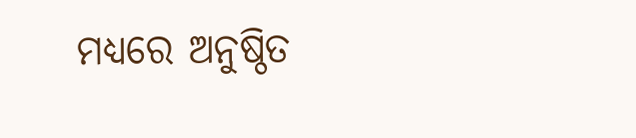ମଧ୍ୟରେ ଅନୁଷ୍ଠିତ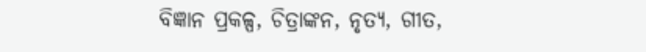ବିଜ୍ଞାନ ପ୍ରକଳ୍ପ, ଚିତ୍ରାଙ୍କନ, ନୃତ୍ୟ, ଗୀତ,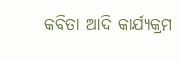କବିତା ଆଦି କାର୍ଯ୍ୟକ୍ରମ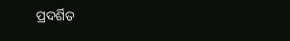ପ୍ରଦର୍ଶିତ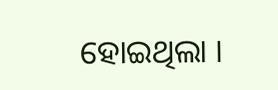ହୋଇଥିଲା ।